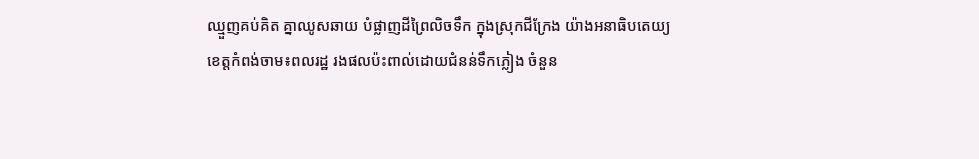ឈ្មួញគប់គិត គ្នាឈូសឆាយ បំផ្លាញដីព្រៃលិចទឹក ក្នុងស្រុកជីក្រែង យ៉ាងអនាធិបតេយ្យ
ខេត្តកំពង់ចាម៖ពលរដ្ឋ រងផលប៉ះពាល់ដោយជំនន់ទឹកភ្លៀង ចំនួន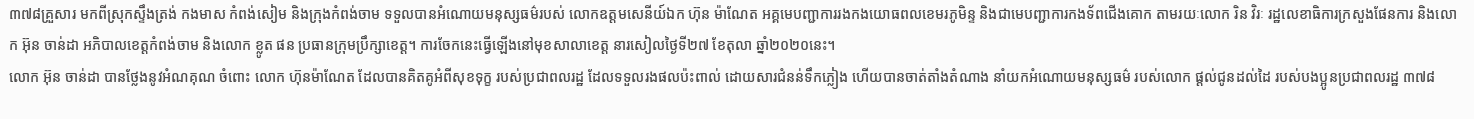៣៧៨គ្រួសារ មកពីស្រុកស្ទឹងត្រង់ កងមាស កំពង់សៀម និងក្រុងកំពង់ចាម ទទួលបានអំណោយមនុស្សធម៌របស់ លោកឧត្តមសេនីយ៍ឯក ហ៊ុន ម៉ាណែត អគ្គមេបញ្ជាការរងកងយោធពលខេមរភូមិន្ទ និងជាមេបញ្ជាការកងទ័ពជើងគោក តាមរយៈលោក រិន វិរៈ រដ្ឋលេខាធិការក្រសួងផែនការ និងលោក អ៊ុន ចាន់ដា អភិបាលខេត្តកំពង់ចាម និងលោក ខ្លូត ផន ប្រធានក្រុមប្រឹក្សាខេត្ត។ ការចែកនេះធ្វើឡើងនៅមុខសាលាខេត្ត នារសៀលថ្ងៃទី២៧ ខែតុលា ឆ្នាំ២០២០នេះ។
លោក អ៊ុន ចាន់ដា បានថ្លែងនូវអំណគុណ ចំពោះ លោក ហ៊ុនម៉ាណែត ដែលបានគិតគូអំពីសុខទុក្ខ របស់ប្រជាពលរដ្ឋ ដែលទទួលរងផលប៉ះពាល់ ដោយសារជំនន់ទឹកភ្លៀង ហើយបានចាត់តាំងតំណាង នាំយកអំណោយមនុស្សធម៌ របស់លោក ផ្ដល់ជូនដល់ដៃ របស់បងប្អូនប្រជាពលរដ្ឋ ៣៧៨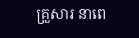គ្រួសារ នាពេ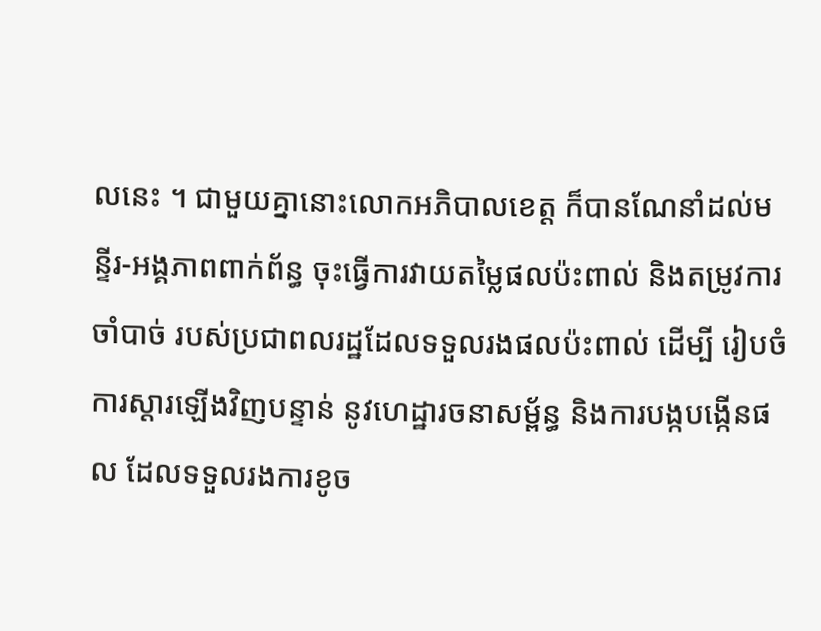លនេះ ។ ជាមួយគ្នានោះលោកអភិបាលខេត្ត ក៏បានណែនាំដល់មន្ទីរ-អង្គភាពពាក់ព័ន្ធ ចុះធ្វើការវាយតម្លៃផលប៉ះពាល់ និងតម្រូវការចាំបាច់ របស់ប្រជាពលរដ្ឋដែលទទួលរងផលប៉ះពាល់ ដើម្បី រៀបចំការស្តារឡើងវិញបន្ទាន់ នូវហេដ្ឋារចនាសម្ព័ន្ធ និងការបង្កបង្កើនផល ដែលទទួលរងការខូច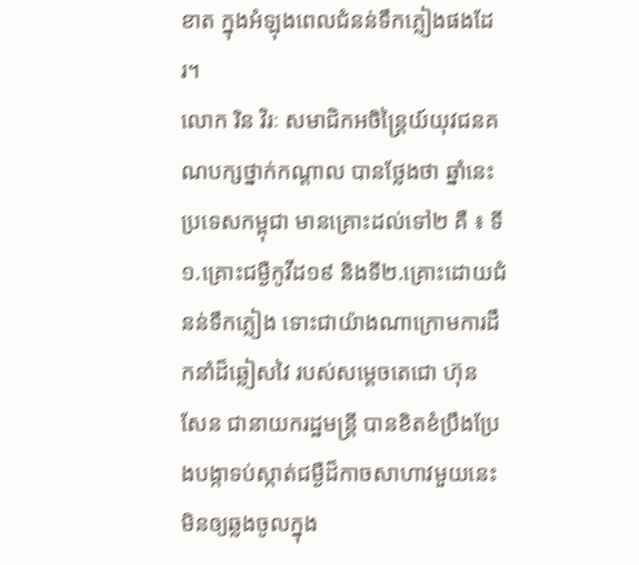ខាត ក្នុងអំឡុងពេលជំនន់ទឹកភ្លៀងផងដែរ។
លោក រិន វិរៈ សមាជិកអចិន្ត្រៃយ៍យុវជនគណបក្សថ្នាក់កណ្តាល បានថ្លែងថា ឆ្នាំនេះ ប្រទេសកម្ពុជា មានគ្រោះដល់ទៅ២ គឺ ៖ ទី១.គ្រោះជម្ងឺកូវីដ១៩ និងទី២.គ្រោះដោយជំនន់ទឹកភ្លៀង ទោះជាយ៉ាងណាក្រោមការដឹកនាំដ៏ឆ្លៀសវៃ របស់សម្ដេចតេជោ ហ៊ុន សែន ជានាយករដ្ឋមន្ត្រី បានខិតខំប្រឹងប្រែងបង្កាទប់ស្កាត់ជម្ងឺដ៏កាចសាហាវមួយនេះ មិនឲ្យឆ្លងចូលក្នុង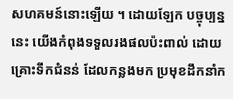សហគមន៍នោះឡើយ ។ ដោយឡែក បច្ចុប្បន្ននេះ យើងកំពុងទទួលរងផលប៉ះពាល់ ដោយគ្រោះទឹកជំនន់ ដែលកន្លងមក ប្រមុខដឹកនាំក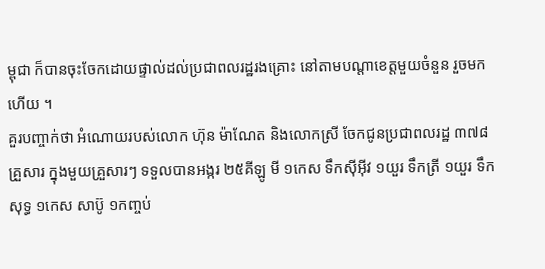ម្ពុជា ក៏បានចុះចែកដោយផ្ទាល់ដល់ប្រជាពលរដ្ឋរងគ្រោះ នៅតាមបណ្ដាខេត្តមួយចំនួន រួចមកហើយ ។
គួរបញ្ចាក់ថា អំណោយរបស់លោក ហ៊ុន ម៉ាណែត និងលោកស្រី ចែកជូនប្រជាពលរដ្ឋ ៣៧៨គ្រួសារ ក្នុងមួយគ្រួសារៗ ទទួលបានអង្ករ ២៥គីឡូ មី ១កេស ទឹកស៊ីអ៊ីវ ១យួរ ទឹកត្រី ១យួរ ទឹកសុទ្ធ ១កេស សាប៊ូ ១កញ្ចប់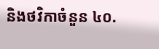និងថវិកាចំនួន ៤០.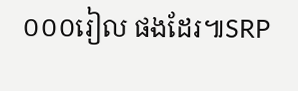០០០រៀល ផងដែរ៕SRP